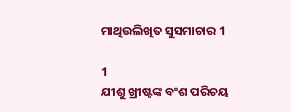ମାଥିଉଲିଖିତ ସୁସମାଚାର 1

1
ଯୀଶୁ ଖ୍ରୀଷ୍ଟଙ୍କ ବଂଶ ପରିଚୟ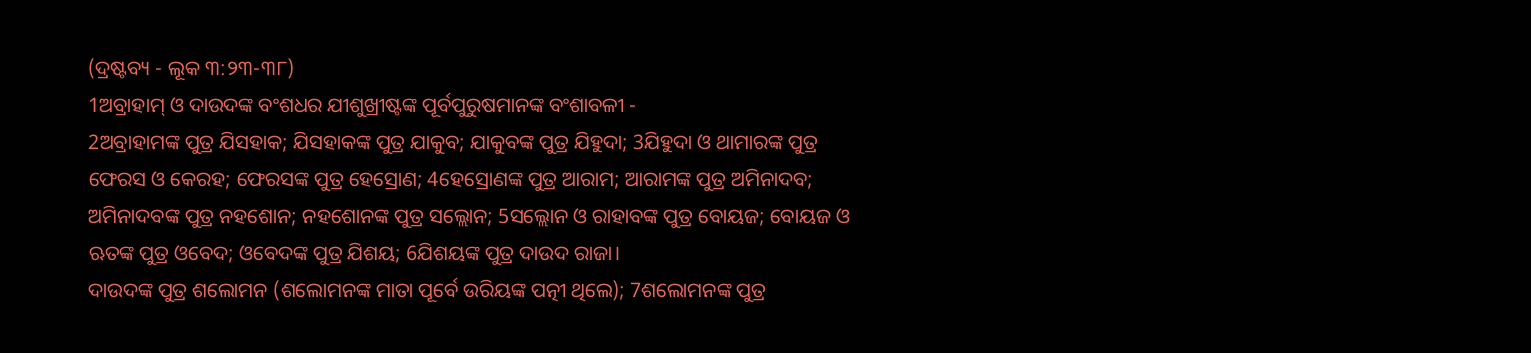(ଦ୍ରଷ୍ଟବ୍ୟ - ଲୂକ ୩:୨୩-୩୮)
1ଅବ୍ରାହାମ୍ ଓ ଦାଉଦଙ୍କ ବଂଶଧର ଯୀଶୁଖ୍ରୀଷ୍ଟଙ୍କ ପୂର୍ବପୁରୁଷମାନଙ୍କ ବଂଶାବଳୀ -
2ଅବ୍ରାହାମଙ୍କ ପୁତ୍ର ଯିସହାକ; ଯିସହାକଙ୍କ ପୁତ୍ର ଯାକୁବ; ଯାକୁବଙ୍କ ପୁତ୍ର ଯିହୁଦା; 3ଯିହୁଦା ଓ ଥାମାରଙ୍କ ପୁତ୍ର ଫେରସ ଓ କେରହ; ଫେରସଙ୍କ ପୁତ୍ର ହେସ୍ରୋଣ; 4ହେସ୍ରୋଣଙ୍କ ପୁତ୍ର ଆରାମ; ଆରାମଙ୍କ ପୁତ୍ର ଅମିନାଦବ; ଅମିନାଦବଙ୍କ ପୁତ୍ର ନହଶୋନ; ନହଶୋନଙ୍କ ପୁତ୍ର ସଲ୍ଲୋନ; 5ସଲ୍ଲୋନ ଓ ରାହାବଙ୍କ ପୁତ୍ର ବୋୟଜ; ବୋୟଜ ଓ ଋତଙ୍କ ପୁତ୍ର ଓବେଦ; ଓବେଦଙ୍କ ପୁତ୍ର ଯିଶୟ; 6ଯିଶୟଙ୍କ ପୁତ୍ର ଦାଉଦ ରାଜା।
ଦାଉଦଙ୍କ ପୁତ୍ର ଶଲୋମନ (ଶଲୋମନଙ୍କ ମାତା ପୂର୍ବେ ଉରିୟଙ୍କ ପତ୍ନୀ ଥିଲେ); 7ଶଲୋମନଙ୍କ ପୁତ୍ର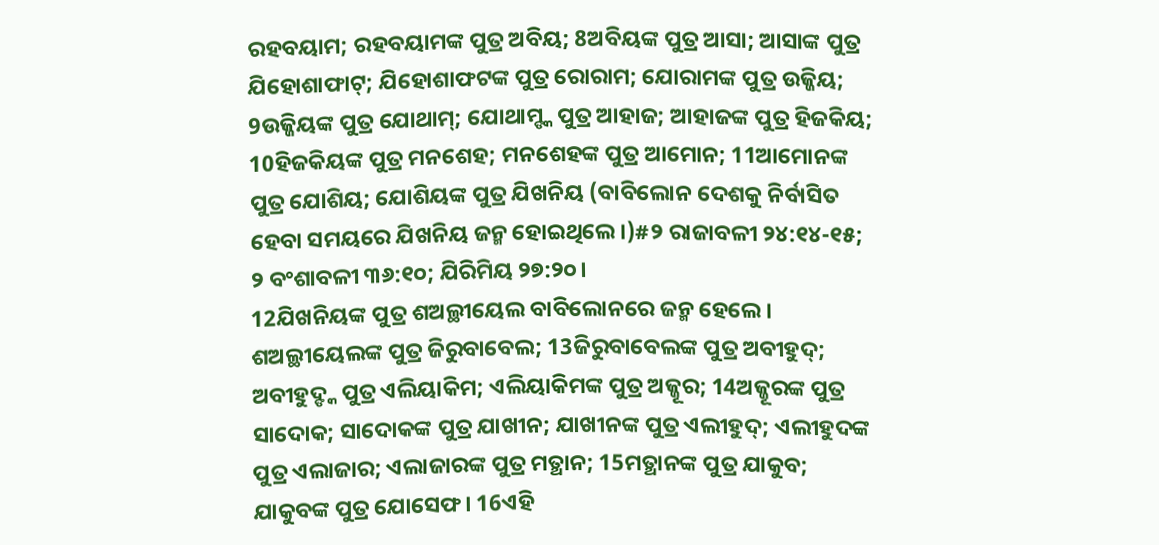ରହବୟାମ; ରହବୟାମଙ୍କ ପୁତ୍ର ଅବିୟ; 8ଅବିୟଙ୍କ ପୁତ୍ର ଆସା; ଆସାଙ୍କ ପୁତ୍ର ଯିହୋଶାଫାଟ୍; ଯିହୋଶାଫଟଙ୍କ ପୁତ୍ର ରୋରାମ; ଯୋରାମଙ୍କ ପୁତ୍ର ଉଜ୍ଜିୟ; 9ଉଜ୍ଜିୟଙ୍କ ପୁତ୍ର ଯୋଥାମ୍; ଯୋଥାମ୍ଙ୍କ ପୁତ୍ର ଆହାଜ; ଆହାଜଙ୍କ ପୁତ୍ର ହିଜକିୟ; 10ହିଜକିୟଙ୍କ ପୁତ୍ର ମନଶେହ; ମନଶେହଙ୍କ ପୁତ୍ର ଆମୋନ; 11ଆମୋନଙ୍କ ପୁତ୍ର ଯୋଶିୟ; ଯୋଶିୟଙ୍କ ପୁତ୍ର ଯିଖନିୟ (ବାବିଲୋନ ଦେଶକୁ ନିର୍ବାସିତ ହେବା ସମୟରେ ଯିଖନିୟ ଜନ୍ମ ହୋଇଥିଲେ।)#୨ ରାଜାବଳୀ ୨୪:୧୪-୧୫; ୨ ବଂଶାବଳୀ ୩୬:୧୦; ଯିରିମିୟ ୨୭:୨୦।
12ଯିଖନିୟଙ୍କ ପୁତ୍ର ଶଅଲ୍ଥୀୟେଲ ବାବିଲୋନରେ ଜନ୍ମ ହେଲେ। ଶଅଲ୍ଥୀୟେଲଙ୍କ ପୁତ୍ର ଜିରୁବାବେଲ; 13ଜିରୁବାବେଲଙ୍କ ପୁତ୍ର ଅବୀହୁଦ୍; ଅବୀହୁଦ୍ଙ୍କ ପୁତ୍ର ଏଲିୟାକିମ; ଏଲିୟାକିମଙ୍କ ପୁତ୍ର ଅଜ୍ଜୂର; 14ଅଜ୍ଜୂରଙ୍କ ପୁତ୍ର ସାଦୋକ; ସାଦୋକଙ୍କ ପୁତ୍ର ଯାଖୀନ; ଯାଖୀନଙ୍କ ପୁତ୍ର ଏଲୀହୁଦ୍; ଏଲୀହୁଦଙ୍କ ପୁତ୍ର ଏଲାଜାର; ଏଲାଜାରଙ୍କ ପୁତ୍ର ମତ୍ଥାନ; 15ମତ୍ଥାନଙ୍କ ପୁତ୍ର ଯାକୁବ; ଯାକୁବଙ୍କ ପୁତ୍ର ଯୋସେଫ। 16ଏହି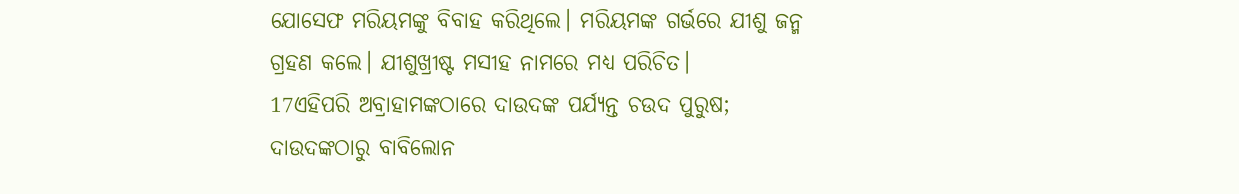ଯୋସେଫ ମରିୟମଙ୍କୁ ବିବାହ କରିଥିଲେ। ମରିୟମଙ୍କ ଗର୍ଭରେ ଯୀଶୁ ଜନ୍ମ ଗ୍ରହଣ କଲେ। ଯୀଶୁଖ୍ରୀଷ୍ଟ ମସୀହ ନାମରେ ମଧ୍ୟ ପରିଚିତ।
17ଏହିପରି ଅବ୍ରାହାମଙ୍କଠାରେ ଦାଉଦଙ୍କ ପର୍ଯ୍ୟନ୍ତ ଚଉଦ ପୁରୁଷ; ଦାଉଦଙ୍କଠାରୁ ବାବିଲୋନ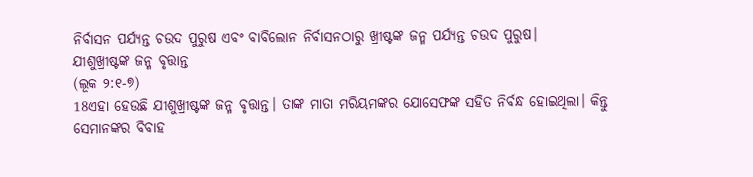ନିର୍ବାସନ ପର୍ଯ୍ୟନ୍ତ ଚଉଦ ପୁରୁଷ ଏବଂ ବାବିଲୋନ ନିର୍ବାସନଠାରୁ ଖ୍ରୀଷ୍ଟଙ୍କ ଜନ୍ମ ପର୍ଯ୍ୟନ୍ତ ଚଉଦ ପୁରୁଷ।
ଯୀଶୁଖ୍ରୀଷ୍ଟଙ୍କ ଜନ୍ମ ବୃତ୍ତାନ୍ତ
(ଲୂକ ୨:୧-୭)
18ଏହା ହେଉଛି ଯୀଶୁଖ୍ରୀଷ୍ଟଙ୍କ ଜନ୍ମ ବୃତ୍ତାନ୍ତ। ତାଙ୍କ ମାତା ମରିୟମଙ୍କର ଯୋସେଫଙ୍କ ସହିତ ନିର୍ବନ୍ଧ ହୋଇଥିଲା। କିନ୍ତୁ ସେମାନଙ୍କର ବିବାହ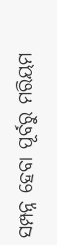ସମ୍ପନ୍ନ ହେବା ପୂର୍ବରୁ ମରିୟମ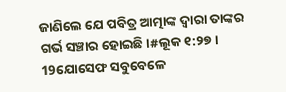ଜାଣିଲେ ଯେ ପବିତ୍ର ଆତ୍ମାଙ୍କ ଦ୍ୱାରା ତାଙ୍କର ଗର୍ଭ ସଞ୍ଚାର ହୋଇଛି।#ଲୂକ ୧:୨୭। 19ଯୋସେଫ ସବୁବେଳେ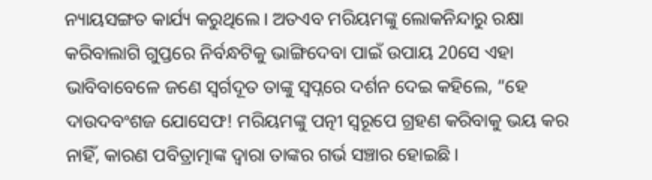ନ୍ୟାୟସଙ୍ଗତ କାର୍ଯ୍ୟ କରୁଥିଲେ। ଅତଏବ ମରିୟମଙ୍କୁ ଲୋକନିନ୍ଦାରୁ ରକ୍ଷା କରିବାଲାଗି ଗୁପ୍ତରେ ନିର୍ବନ୍ଧଟିକୁ ଭାଙ୍ଗିଦେବା ପାଇଁ ଉପାୟ 20ସେ ଏହା ଭାବିବାବେଳେ ଜଣେ ସ୍ୱର୍ଗଦୂତ ତାଙ୍କୁ ସ୍ୱପ୍ନରେ ଦର୍ଶନ ଦେଇ କହିଲେ, “ହେ ଦାଉଦବଂଶଜ ଯୋସେଫ! ମରିୟମଙ୍କୁ ପତ୍ନୀ ସ୍ୱରୂପେ ଗ୍ରହଣ କରିବାକୁ ଭୟ କର ନାହିଁ, କାରଣ ପବିତ୍ରାତ୍ମାଙ୍କ ଦ୍ୱାରା ତାଙ୍କର ଗର୍ଭ ସଞ୍ଚାର ହୋଇଛି।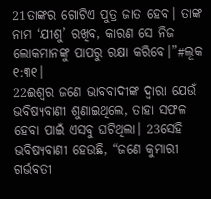21ତାଙ୍କର ଗୋଟିଏ ପୁତ୍ର ଜାତ ହେବ। ତାଙ୍କ ନାମ ‘ଯୀଶୁ’ ରଖିବ, କାରଣ ସେ ନିଜ ଲୋକମାନଙ୍କୁ ପାପରୁ ରକ୍ଷା କରିବେ।”#ଲୂକ ୧:୩୧।
22ଈଶ୍ୱର ଜଣେ ଭାବବାଦୀଙ୍କ ଦ୍ୱାରା ଯେଉଁ ଭବିଷ୍ୟବାଣୀ ଶୁଣାଇଥିଲେ, ତାହା ସଫଳ ହେବା ପାଇଁ ଏସବୁ ଘଟିଥିଲା। 23ସେହି ଭବିଷ୍ୟବାଣୀ ହେଉଛି, “ଜଣେ କୁମାରୀ ଗର୍ଭବତୀ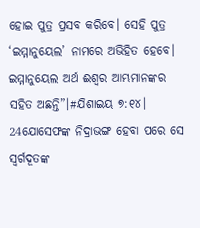ହୋଇ ପୁତ୍ର ପ୍ରସବ କରିବେ। ସେହି ପୁତ୍ର ‘ଇମ୍ମାନୁୟେଲ’ ନାମରେ ଅଭିହିତ ହେବେ। ଇମ୍ମାନୁୟେଲ ଅର୍ଥ ଈଶ୍ୱର ଆମ୍ଭମାନଙ୍କର ସହିତ ଅଛନ୍ତି”।#ଯିଶାଇୟ ୭:୧୪।
24ଯୋସେଫଙ୍କ ନିଦ୍ରାଭଙ୍ଗ ହେବା ପରେ ସେ ସ୍ୱର୍ଗଦୂତଙ୍କ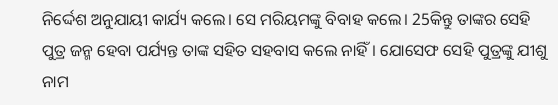ନିର୍ଦ୍ଦେଶ ଅନୁଯାୟୀ କାର୍ଯ୍ୟ କଲେ। ସେ ମରିୟମଙ୍କୁ ବିବାହ କଲେ। 25କିନ୍ତୁ ତାଙ୍କର ସେହି ପୁତ୍ର ଜନ୍ମ ହେବା ପର୍ଯ୍ୟନ୍ତ ତାଙ୍କ ସହିତ ସହବାସ କଲେ ନାହିଁ। ଯୋସେଫ ସେହି ପୁତ୍ରଙ୍କୁ ଯୀଶୁ ନାମ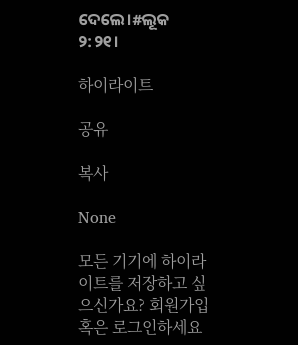ଦେଲେ।#ଲୂକ ୨:୨୧।

하이라이트

공유

복사

None

모든 기기에 하이라이트를 저장하고 싶으신가요? 회원가입 혹은 로그인하세요